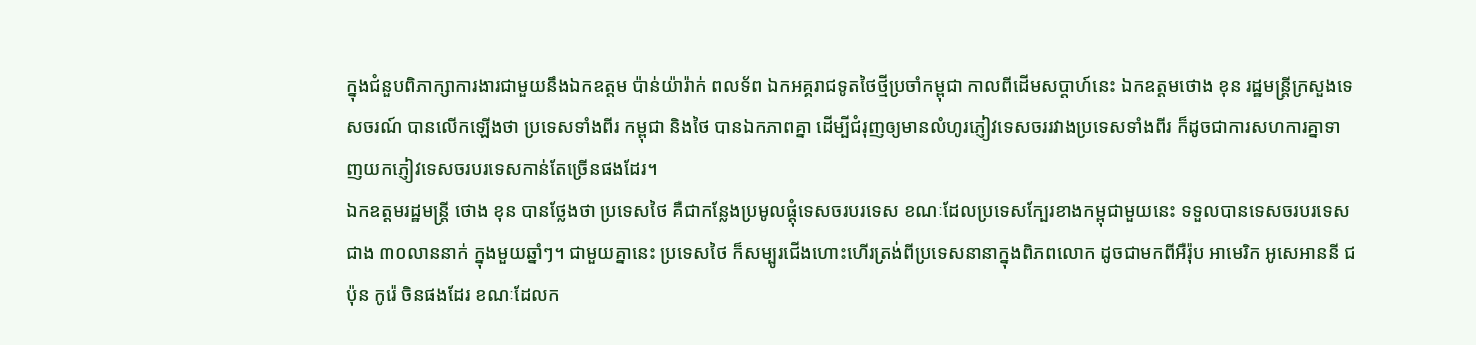ក្នុងជំនួបពិភាក្សាការងារជាមួយនឹងឯកឧត្តម ប៉ាន់យ៉ារ៉ាក់ ពលទ័ព ឯកអគ្គរាជទូតថៃថ្មីប្រចាំកម្ពុជា កាលពីដើមសប្ដាហ៍នេះ ឯកឧត្តមថោង ខុន រដ្ឋមន្ត្រីក្រសួងទេសចរណ៍ បានលើកឡើងថា ប្រទេសទាំងពីរ កម្ពុជា និងថៃ បានឯកភាពគ្នា ដើម្បីជំរុញឲ្យមានលំហូរភ្ញៀវទេសចររវាងប្រទេសទាំងពីរ ក៏ដូចជាការសហការគ្នាទាញយកភ្ញៀវទេសចរបរទេសកាន់តែច្រើនផងដែរ។
ឯកឧត្តមរដ្ឋមន្ត្រី ថោង ខុន បានថ្លែងថា ប្រទេសថៃ គឺជាកន្លែងប្រមូលផ្តុំទេសចរបរទេស ខណៈដែលប្រទេសក្បែរខាងកម្ពុជាមួយនេះ ទទួលបានទេសចរបរទេសជាង ៣០លាននាក់ ក្នុងមួយឆ្នាំៗ។ ជាមួយគ្នានេះ ប្រទេសថៃ ក៏សម្បូរជើងហោះហើរត្រង់ពីប្រទេសនានាក្នុងពិភពលោក ដូចជាមកពីអឺរ៉ុប អាមេរិក អូសេអាននី ជប៉ុន កូរ៉េ ចិនផងដែរ ខណៈដែលក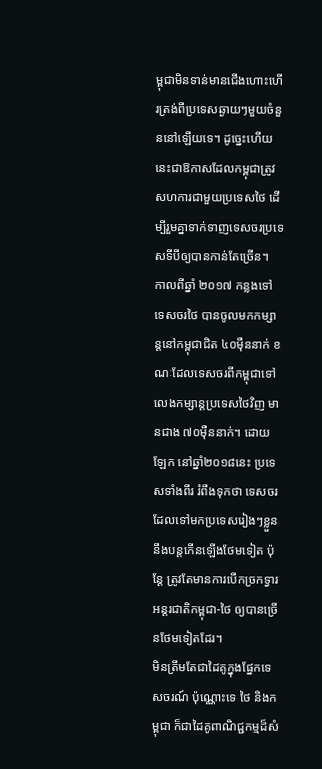ម្ពុជាមិនទាន់មានជើងហោះហើរត្រង់ពីប្រទេសឆ្ងាយៗមួយចំនួននៅឡើយទេ។ ដូច្នេះហើយ នេះជាឱកាសដែលកម្ពុជាត្រូវសហការជាមួយប្រទេសថៃ ដើម្បីរួមគ្នាទាក់ទាញទេសចរប្រទេសទីបីឲ្យបានកាន់តែច្រើន។
កាលពីឆ្នាំ ២០១៧ កន្លងទៅ ទេសចរថៃ បានចូលមកកម្សាន្ដនៅកម្ពុជាជិត ៤០ម៉ឺននាក់ ខណៈដែលទេសចរពីកម្ពុជាទៅលេងកម្សាន្ដប្រទេសថៃវិញ មានជាង ៧០ម៉ឺននាក់។ ដោយឡែក នៅឆ្នាំ២០១៨នេះ ប្រទេសទាំងពីរ រំពឹងទុកថា ទេសចរដែលទៅមកប្រទេសរៀងៗខ្លួន នឹងបន្តកើនឡើងថែមទៀត ប៉ុន្តែ ត្រូវតែមានការបើកច្រកទ្វារអន្តរជាតិកម្ពុជា-ថៃ ឲ្យបានច្រើនថែមទៀតដែរ។
មិនត្រឹមតែជាដៃគូក្នុងផ្នែកទេសចរណ៍ ប៉ុណ្ណោះទេ ថៃ និងកម្ពុជា ក៏ជាដៃគូពាណិជ្ជកម្មដ៏សំ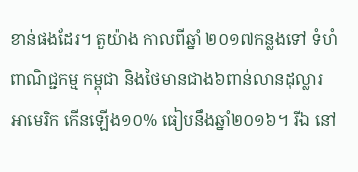ខាន់ផងដែរ។ តួយ៉ាង កាលពីឆ្នាំ ២០១៧កន្លងទៅ ទំហំពាណិជ្ជកម្ម កម្ពុជា និងថៃមានជាង៦ពាន់លានដុល្លារអាមេរិក កើនឡើង១០% ធៀបនឹងឆ្នាំ២០១៦។ រីឯ នៅ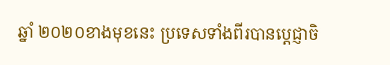ឆ្នាំ ២០២០ខាងមុខនេះ ប្រទេសទាំងពីរបានប្តេជ្ញាចិ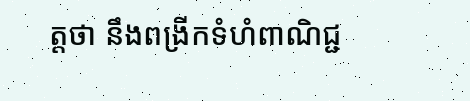ត្តថា នឹងពង្រីកទំហំពាណិជ្ជ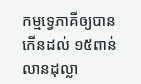កម្មទ្វេភាគីឲ្យបានកើនដល់ ១៥ពាន់លានដុល្លា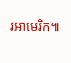រអាមេរិក៕